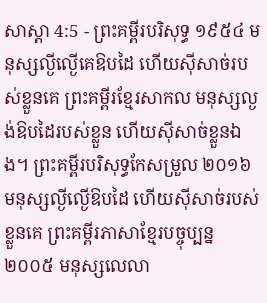សាស្តា 4:5 - ព្រះគម្ពីរបរិសុទ្ធ ១៩៥៤ មនុស្សល្ងីល្ងើគេឱបដៃ ហើយស៊ីសាច់របស់ខ្លួនគេ ព្រះគម្ពីរខ្មែរសាកល មនុស្សល្ងង់ឱបដៃរបស់ខ្លួន ហើយស៊ីសាច់ខ្លួនឯង។ ព្រះគម្ពីរបរិសុទ្ធកែសម្រួល ២០១៦ មនុស្សល្ងីល្ងើឱបដៃ ហើយស៊ីសាច់របស់ខ្លួនគេ ព្រះគម្ពីរភាសាខ្មែរបច្ចុប្បន្ន ២០០៥ មនុស្សលេលា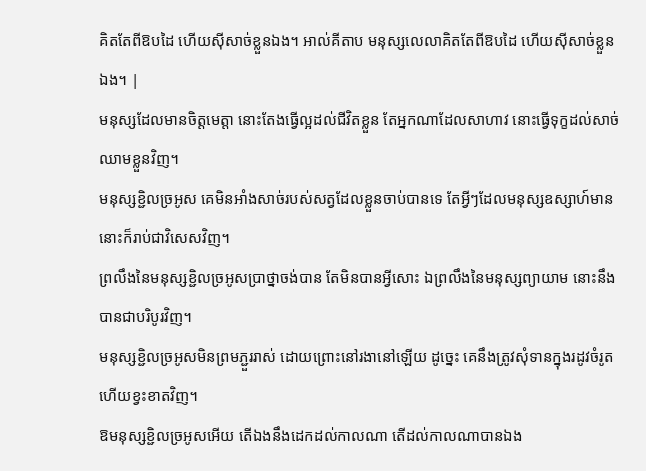គិតតែពីឱបដៃ ហើយស៊ីសាច់ខ្លួនឯង។ អាល់គីតាប មនុស្សលេលាគិតតែពីឱបដៃ ហើយស៊ីសាច់ខ្លួនឯង។ |
មនុស្សដែលមានចិត្តមេត្តា នោះតែងធ្វើល្អដល់ជីវិតខ្លួន តែអ្នកណាដែលសាហាវ នោះធ្វើទុក្ខដល់សាច់ឈាមខ្លួនវិញ។
មនុស្សខ្ជិលច្រអូស គេមិនអាំងសាច់របស់សត្វដែលខ្លួនចាប់បានទេ តែអ្វីៗដែលមនុស្សឧស្សាហ៍មាន នោះក៏រាប់ជាវិសេសវិញ។
ព្រលឹងនៃមនុស្សខ្ជិលច្រអូសប្រាថ្នាចង់បាន តែមិនបានអ្វីសោះ ឯព្រលឹងនៃមនុស្សព្យាយាម នោះនឹងបានជាបរិបូរវិញ។
មនុស្សខ្ជិលច្រអូសមិនព្រមភ្ជួររាស់ ដោយព្រោះនៅរងានៅឡើយ ដូច្នេះ គេនឹងត្រូវសុំទានក្នុងរដូវចំរូត ហើយខ្វះខាតវិញ។
ឱមនុស្សខ្ជិលច្រអូសអើយ តើឯងនឹងដេកដល់កាលណា តើដល់កាលណាបានឯង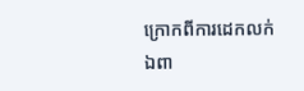ក្រោកពីការដេកលក់
ឯពា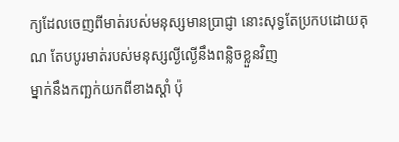ក្យដែលចេញពីមាត់របស់មនុស្សមានប្រាជ្ញា នោះសុទ្ធតែប្រកបដោយគុណ តែបបូរមាត់របស់មនុស្សល្ងីល្ងើនឹងពន្លិចខ្លួនវិញ
ម្នាក់នឹងកញ្ឆក់យកពីខាងស្តាំ ប៉ុ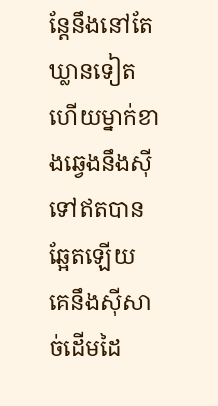ន្តែនឹងនៅតែឃ្លានទៀត ហើយម្នាក់ខាងឆ្វេងនឹងស៊ីទៅឥតបានឆ្អែតឡើយ គេនឹងស៊ីសាច់ដើមដៃ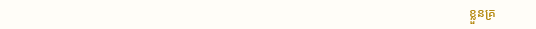ខ្លួនគ្រ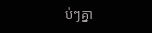ប់ៗគ្នា